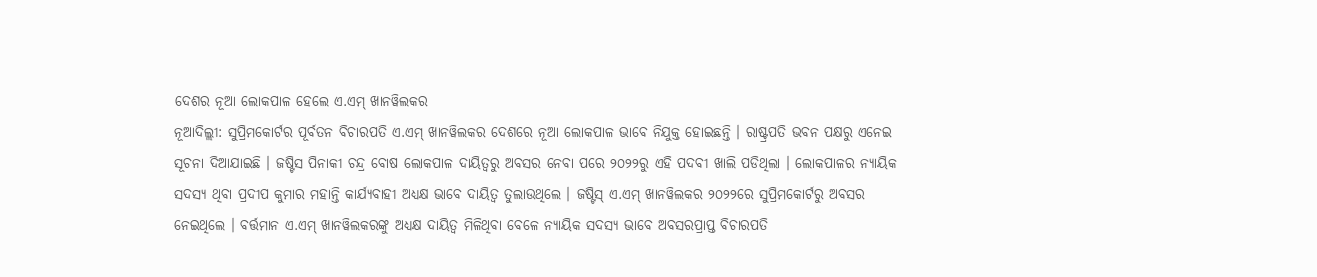ଦେଶର ନୂଆ ଲୋକପାଳ ହେଲେ ଏ.ଏମ୍ ଖାନୱିଲକର
ନୂଆଦିଲ୍ଲୀ: ସୁପ୍ରିମକୋର୍ଟର ପୂର୍ବତନ ବିଚାରପତି ଏ.ଏମ୍ ଖାନୱିଲକର ଦେଶରେ ନୂଆ ଲୋକପାଳ ଭାବେ ନିଯୁକ୍ତ ହୋଇଛନ୍ତି । ରାଷ୍ଟ୍ରପତି ଭବନ ପକ୍ଷରୁ ଏନେଇ ସୂଚନା ଦିଆଯାଇଛି । ଜଷ୍ଟିସ ପିନାକୀ ଚନ୍ଦ୍ର ବୋଷ ଲୋକପାଳ ଦାୟିତ୍ୱରୁ ଅବସର ନେବା ପରେ ୨୦୨୨ରୁ ଏହି ପଦବୀ ଖାଲି ପଡିଥିଲା । ଲୋକପାଳର ନ୍ୟାୟିକ ସଦସ୍ୟ ଥିବା ପ୍ରଦୀପ କୁମାର ମହାନ୍ତି କାର୍ଯ୍ୟବାହୀ ଅଧ୍ୟକ୍ଷ ଭାବେ ଦାୟିତ୍ୱ ତୁଲାଉଥିଲେ । ଜଷ୍ଟିସ୍ ଏ.ଏମ୍ ଖାନୱିଲକର ୨୦୨୨ରେ ସୁପ୍ରିମକୋର୍ଟରୁ ଅବସର ନେଇଥିଲେ । ବର୍ତ୍ତମାନ ଏ.ଏମ୍ ଖାନୱିଲକରଙ୍କୁ ଅଧ୍ୟକ୍ଷ ଦାୟିତ୍ୱ ମିଳିଥିବା ବେଳେ ନ୍ୟାୟିକ ସଦସ୍ୟ ଭାବେ ଅବସରପ୍ରାପ୍ତ ବିଚାରପତି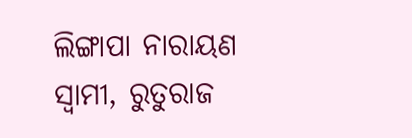ଲିଙ୍ଗାପା ନାରାୟଣ ସ୍ୱାମୀ, ରୁତୁରାଜ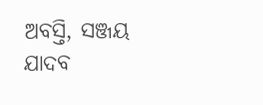ଅବସ୍ତି, ସଞ୍ଜୟ ଯାଦବ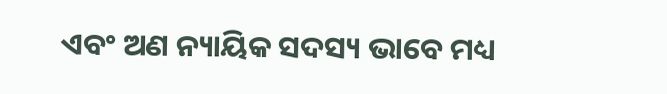ଏବଂ ଅଣ ନ୍ୟାୟିକ ସଦସ୍ୟ ଭାବେ ମଧ୍ୟ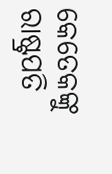କେତେକଙ୍କୁ ରାଷ୍ଟ୍ରପତି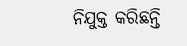ନିଯୁକ୍ତ କରିଛନ୍ତି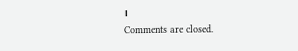।
Comments are closed.